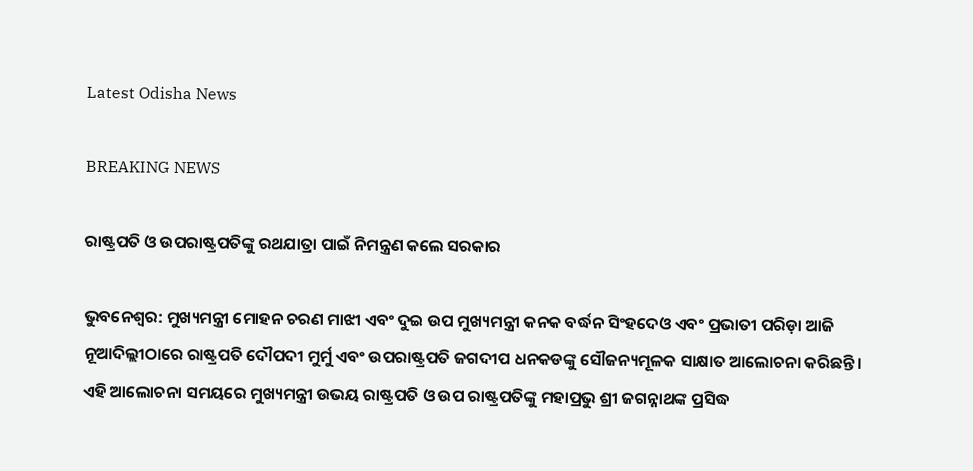Latest Odisha News

BREAKING NEWS

ରାଷ୍ଟ୍ରପତି ଓ ଉପରାଷ୍ଟ୍ରପତିଙ୍କୁ ରଥଯାତ୍ରା ପାଇଁ ନିମନ୍ତ୍ରଣ କଲେ ସରକାର

ଭୁବନେଶ୍ୱର: ମୁଖ୍ୟମନ୍ତ୍ରୀ ମୋହନ ଚରଣ ମାଝୀ ଏବଂ ଦୁଇ ଉପ ମୁଖ୍ୟମନ୍ତ୍ରୀ କନକ ବର୍ଦ୍ଧନ ସିଂହଦେଓ ଏବଂ ପ୍ରଭାତୀ ପରିଡ଼ା ଆଜି ନୂଆଦିଲ୍ଲୀଠାରେ ରାଷ୍ଟ୍ରପତି ଦୌପଦୀ ମୁର୍ମୁ ଏବଂ ଉପରାଷ୍ଟ୍ରପତି ଜଗଦୀପ ଧନକଡଙ୍କୁ ସୌଜନ୍ୟମୂଳକ ସାକ୍ଷାତ ଆଲୋଚନା କରିଛନ୍ତି। ଏହି ଆଲୋଚନା ସମୟରେ ମୁଖ୍ୟମନ୍ତ୍ରୀ ଉଭୟ ରାଷ୍ଟ୍ରପତି ଓ ଉପ ରାଷ୍ଟ୍ରପତିଙ୍କୁ ମହାପ୍ରଭୁ ଶ୍ରୀ ଜଗନ୍ନାଥଙ୍କ ପ୍ରସିଦ୍ଧ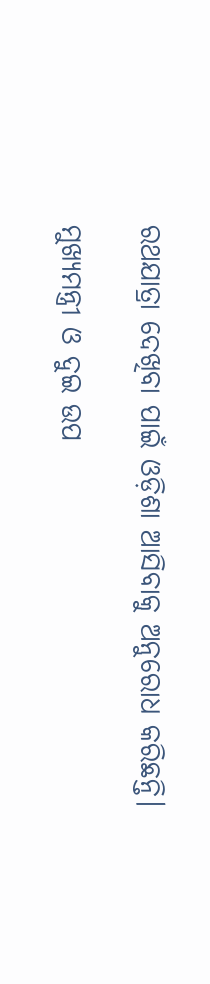ରଥଯାତ୍ରା ଦେଖିବା ପାଇଁ ଓଡ଼ିଶା ଆସିବାକୁ ଅନୁରୋଧ କରିଛନ୍ତି।

ମୁଖ୍ୟମନ୍ତ୍ରୀ ଓ ଦୁଇ ଉପ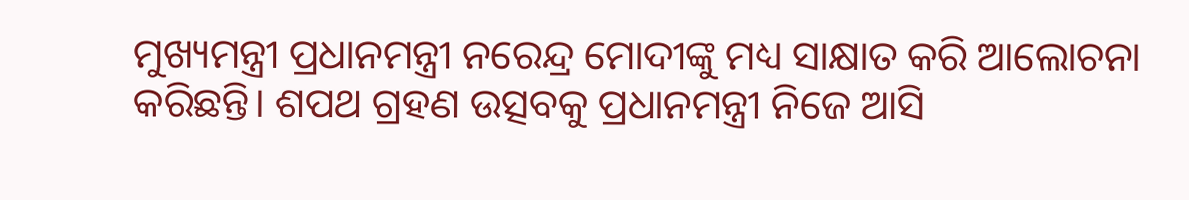ମୁଖ୍ୟମନ୍ତ୍ରୀ ପ୍ରଧାନମନ୍ତ୍ରୀ ନରେନ୍ଦ୍ର ମୋଦୀଙ୍କୁ ମଧ୍ୟ ସାକ୍ଷାତ କରି ଆଲୋଚନା କରିଛନ୍ତି। ଶପଥ ଗ୍ରହଣ ଉତ୍ସବକୁ ପ୍ରଧାନମନ୍ତ୍ରୀ ନିଜେ ଆସି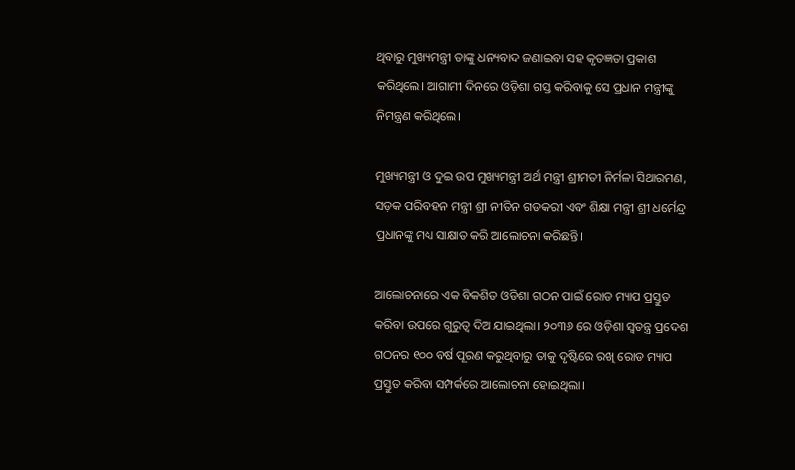ଥିବାରୁ ମୁଖ୍ୟମନ୍ତ୍ରୀ ତାଙ୍କୁ ଧନ୍ୟବାଦ ଜଣାଇବା ସହ କୃତଜ୍ଞତା ପ୍ରକାଶ କରିଥିଲେ। ଆଗାମୀ ଦିନରେ ଓଡ଼ିଶା ଗସ୍ତ କରିବାକୁ ସେ ପ୍ରଧାନ ମନ୍ତ୍ରୀଙ୍କୁ ନିମନ୍ତ୍ରଣ କରିଥିଲେ।

ମୁଖ୍ୟମନ୍ତ୍ରୀ ଓ ଦୁଇ ଉପ ମୁଖ୍ୟମନ୍ତ୍ରୀ ଅର୍ଥ ମନ୍ତ୍ରୀ ଶ୍ରୀମତୀ ନିର୍ମଳା ସିଥାରମଣ, ସଡ଼କ ପରିବହନ ମନ୍ତ୍ରୀ ଶ୍ରୀ ନୀତିନ ଗଡକରୀ ଏବଂ ଶିକ୍ଷା ମନ୍ତ୍ରୀ ଶ୍ରୀ ଧର୍ମେନ୍ଦ୍ର ପ୍ରଧାନଙ୍କୁ ମଧ୍ୟ ସାକ୍ଷାତ କରି ଆଲୋଚନା କରିଛନ୍ତି।

ଆଲୋଚନାରେ ଏକ ବିକଶିତ ଓଡିଶା ଗଠନ ପାଇଁ ରୋଡ ମ୍ୟାପ ପ୍ରସ୍ତୁତ କରିବା ଉପରେ ଗୁରୁତ୍ବ ଦିଅ ଯାଇଥିଲା। ୨୦୩୬ ରେ ଓଡ଼ିଶା ସ୍ୱତନ୍ତ୍ର ପ୍ରଦେଶ ଗଠନର ୧୦୦ ବର୍ଷ ପୂରଣ କରୁଥିବାରୁ ତାକୁ ଦୃଷ୍ଟିରେ ରଖି ରୋଡ ମ୍ୟାପ ପ୍ରସ୍ତୁତ କରିବା ସମ୍ପର୍କରେ ଆଲୋଚନା ହୋଇଥିଲା।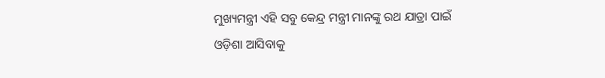ମୁଖ୍ୟମନ୍ତ୍ରୀ ଏହି ସବୁ କେନ୍ଦ୍ର ମନ୍ତ୍ରୀ ମାନଙ୍କୁ ରଥ ଯାତ୍ରା ପାଇଁ ଓଡ଼ିଶା ଆସିବାକୁ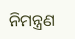ନିମନ୍ତ୍ରଣ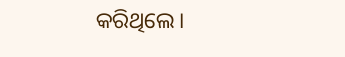କରିଥିଲେ।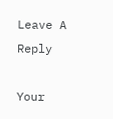Leave A Reply

Your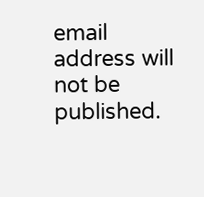email address will not be published.